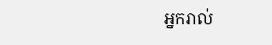អ្នករាល់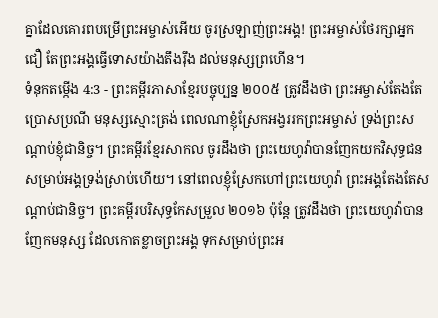គ្នាដែលគោរពបម្រើព្រះអម្ចាស់អើយ ចូរស្រឡាញ់ព្រះអង្គ! ព្រះអម្ចាស់ថែរក្សាអ្នកជឿ តែព្រះអង្គធ្វើទោសយ៉ាងតឹងរ៉ឹង ដល់មនុស្សព្រហើន។
ទំនុកតម្កើង 4:3 - ព្រះគម្ពីរភាសាខ្មែរបច្ចុប្បន្ន ២០០៥ ត្រូវដឹងថា ព្រះអម្ចាស់តែងតែប្រោសប្រណី មនុស្សស្មោះត្រង់ ពេលណាខ្ញុំស្រែកអង្វររកព្រះអម្ចាស់ ទ្រង់ព្រះសណ្ដាប់ខ្ញុំជានិច្ច។ ព្រះគម្ពីរខ្មែរសាកល ចូរដឹងថា ព្រះយេហូវ៉ាបានញែកយកវិសុទ្ធជនសម្រាប់អង្គទ្រង់ស្រាប់ហើយ។ នៅពេលខ្ញុំស្រែកហៅព្រះយេហូវ៉ា ព្រះអង្គតែងតែសណ្ដាប់ជានិច្ច។ ព្រះគម្ពីរបរិសុទ្ធកែសម្រួល ២០១៦ ប៉ុន្តែ ត្រូវដឹងថា ព្រះយេហូវ៉ាបានញែកមនុស្ស ដែលកោតខ្លាចព្រះអង្គ ទុកសម្រាប់ព្រះអ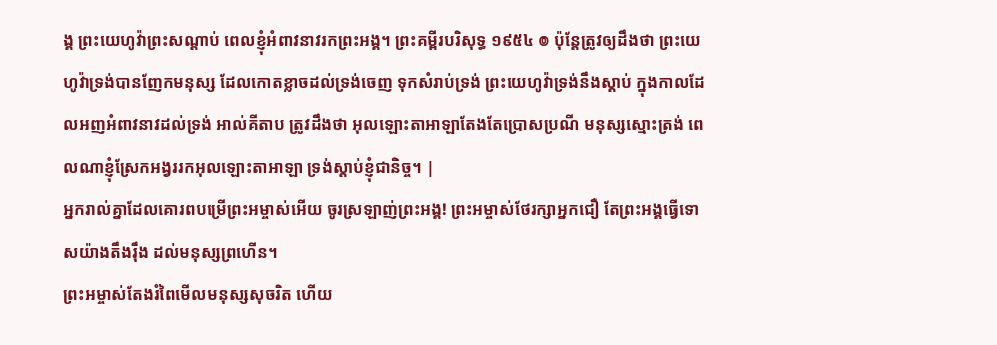ង្គ ព្រះយេហូវ៉ាព្រះសណ្ដាប់ ពេលខ្ញុំអំពាវនាវរកព្រះអង្គ។ ព្រះគម្ពីរបរិសុទ្ធ ១៩៥៤ ៙ ប៉ុន្តែត្រូវឲ្យដឹងថា ព្រះយេហូវ៉ាទ្រង់បានញែកមនុស្ស ដែលកោតខ្លាចដល់ទ្រង់ចេញ ទុកសំរាប់ទ្រង់ ព្រះយេហូវ៉ាទ្រង់នឹងស្តាប់ ក្នុងកាលដែលអញអំពាវនាវដល់ទ្រង់ អាល់គីតាប ត្រូវដឹងថា អុលឡោះតាអាឡាតែងតែប្រោសប្រណី មនុស្សស្មោះត្រង់ ពេលណាខ្ញុំស្រែកអង្វររកអុលឡោះតាអាឡា ទ្រង់ស្តាប់ខ្ញុំជានិច្ច។ |
អ្នករាល់គ្នាដែលគោរពបម្រើព្រះអម្ចាស់អើយ ចូរស្រឡាញ់ព្រះអង្គ! ព្រះអម្ចាស់ថែរក្សាអ្នកជឿ តែព្រះអង្គធ្វើទោសយ៉ាងតឹងរ៉ឹង ដល់មនុស្សព្រហើន។
ព្រះអម្ចាស់តែងរំពៃមើលមនុស្សសុចរិត ហើយ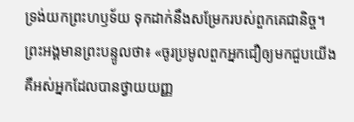ទ្រង់យកព្រះហឫទ័យ ទុកដាក់នឹងសម្រែករបស់ពួកគេជានិច្ច។
ព្រះអង្គមានព្រះបន្ទូលថា៖ «ចូរប្រមូលពួកអ្នកជឿឲ្យមកជួបយើង គឺអស់អ្នកដែលបានថ្វាយយញ្ញ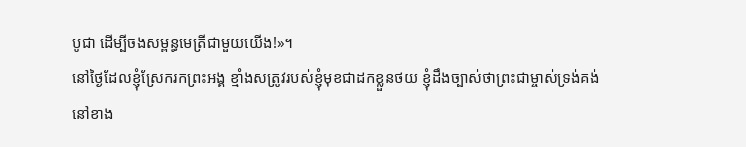បូជា ដើម្បីចងសម្ពន្ធមេត្រីជាមួយយើង!»។
នៅថ្ងៃដែលខ្ញុំស្រែករកព្រះអង្គ ខ្មាំងសត្រូវរបស់ខ្ញុំមុខជាដកខ្លួនថយ ខ្ញុំដឹងច្បាស់ថាព្រះជាម្ចាស់ទ្រង់គង់នៅខាង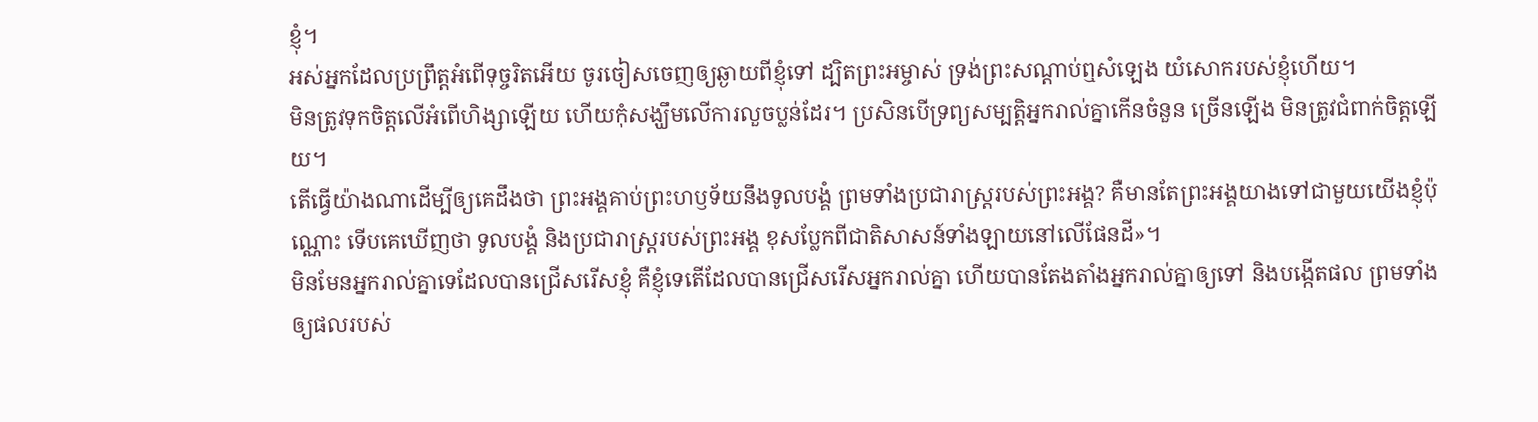ខ្ញុំ។
អស់អ្នកដែលប្រព្រឹត្តអំពើទុច្ចរិតអើយ ចូរចៀសចេញឲ្យឆ្ងាយពីខ្ញុំទៅ ដ្បិតព្រះអម្ចាស់ ទ្រង់ព្រះសណ្ដាប់ឮសំឡេង យំសោករបស់ខ្ញុំហើយ។
មិនត្រូវទុកចិត្តលើអំពើហិង្សាឡើយ ហើយកុំសង្ឃឹមលើការលួចប្លន់ដែរ។ ប្រសិនបើទ្រព្យសម្បត្តិអ្នករាល់គ្នាកើនចំនួន ច្រើនឡើង មិនត្រូវជំពាក់ចិត្តឡើយ។
តើធ្វើយ៉ាងណាដើម្បីឲ្យគេដឹងថា ព្រះអង្គគាប់ព្រះហឫទ័យនឹងទូលបង្គំ ព្រមទាំងប្រជារាស្ត្ររបស់ព្រះអង្គ? គឺមានតែព្រះអង្គយាងទៅជាមួយយើងខ្ញុំប៉ុណ្ណោះ ទើបគេឃើញថា ទូលបង្គំ និងប្រជារាស្ត្ររបស់ព្រះអង្គ ខុសប្លែកពីជាតិសាសន៍ទាំងឡាយនៅលើផែនដី»។
មិនមែនអ្នករាល់គ្នាទេដែលបានជ្រើសរើសខ្ញុំ គឺខ្ញុំទេតើដែលបានជ្រើសរើសអ្នករាល់គ្នា ហើយបានតែងតាំងអ្នករាល់គ្នាឲ្យទៅ និងបង្កើតផល ព្រមទាំងឲ្យផលរបស់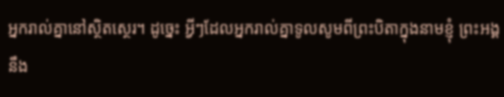អ្នករាល់គ្នានៅស្ថិតស្ថេរ។ ដូច្នេះ អ្វីៗដែលអ្នករាល់គ្នាទូលសូមពីព្រះបិតាក្នុងនាមខ្ញុំ ព្រះអង្គនឹង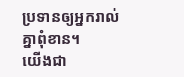ប្រទានឲ្យអ្នករាល់គ្នាពុំខាន។
យើងជា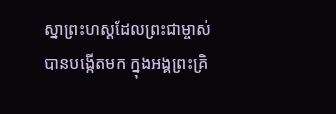ស្នាព្រះហស្ដដែលព្រះជាម្ចាស់បានបង្កើតមក ក្នុងអង្គព្រះគ្រិ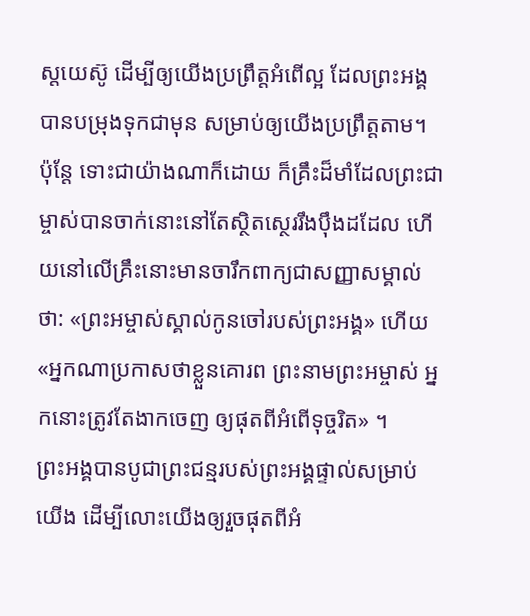ស្តយេស៊ូ ដើម្បីឲ្យយើងប្រព្រឹត្តអំពើល្អ ដែលព្រះអង្គបានបម្រុងទុកជាមុន សម្រាប់ឲ្យយើងប្រព្រឹត្តតាម។
ប៉ុន្តែ ទោះជាយ៉ាងណាក៏ដោយ ក៏គ្រឹះដ៏មាំដែលព្រះជាម្ចាស់បានចាក់នោះនៅតែស្ថិតស្ថេររឹងប៉ឹងដដែល ហើយនៅលើគ្រឹះនោះមានចារឹកពាក្យជាសញ្ញាសម្គាល់ថា: «ព្រះអម្ចាស់ស្គាល់កូនចៅរបស់ព្រះអង្គ» ហើយ «អ្នកណាប្រកាសថាខ្លួនគោរព ព្រះនាមព្រះអម្ចាស់ អ្នកនោះត្រូវតែងាកចេញ ឲ្យផុតពីអំពើទុច្ចរិត» ។
ព្រះអង្គបានបូជាព្រះជន្មរបស់ព្រះអង្គផ្ទាល់សម្រាប់យើង ដើម្បីលោះយើងឲ្យរួចផុតពីអំ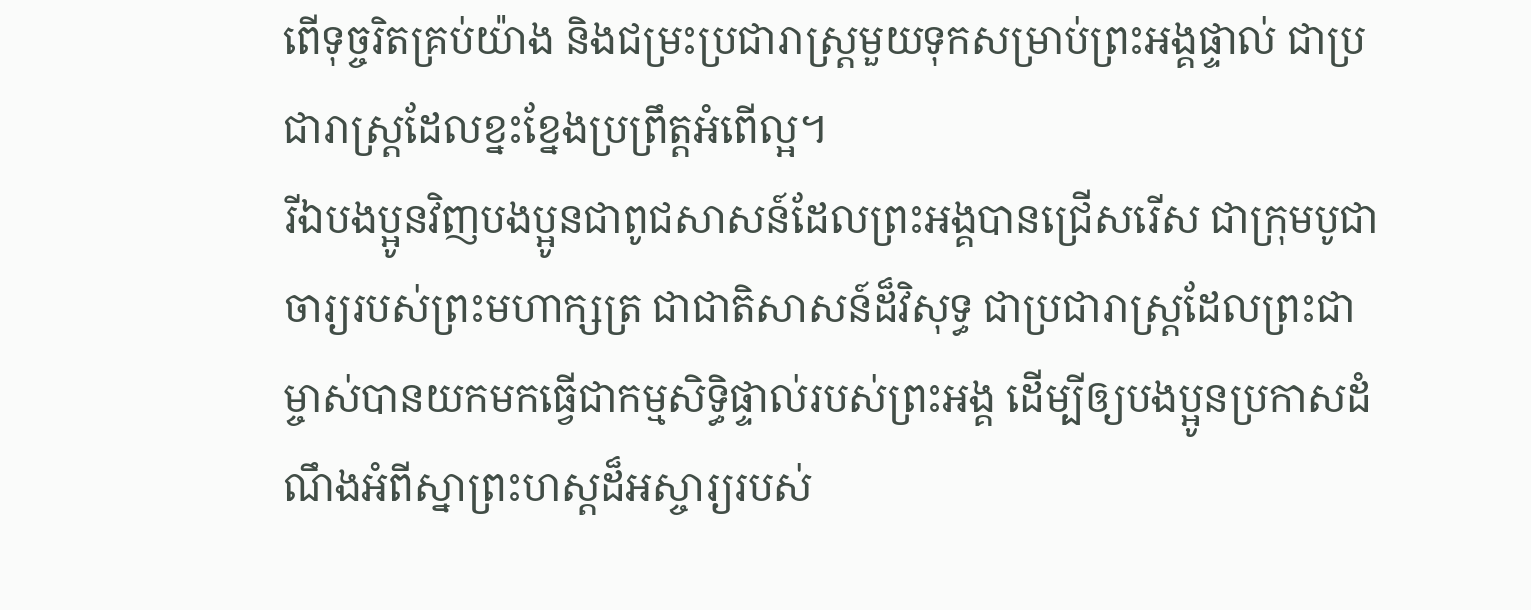ពើទុច្ចរិតគ្រប់យ៉ាង និងជម្រះប្រជារាស្ត្រមួយទុកសម្រាប់ព្រះអង្គផ្ទាល់ ជាប្រជារាស្ត្រដែលខ្នះខ្នែងប្រព្រឹត្តអំពើល្អ។
រីឯបងប្អូនវិញបងប្អូនជាពូជសាសន៍ដែលព្រះអង្គបានជ្រើសរើស ជាក្រុមបូជាចារ្យរបស់ព្រះមហាក្សត្រ ជាជាតិសាសន៍ដ៏វិសុទ្ធ ជាប្រជារាស្ដ្រដែលព្រះជាម្ចាស់បានយកមកធ្វើជាកម្មសិទ្ធិផ្ទាល់របស់ព្រះអង្គ ដើម្បីឲ្យបងប្អូនប្រកាសដំណឹងអំពីស្នាព្រះហស្ដដ៏អស្ចារ្យរបស់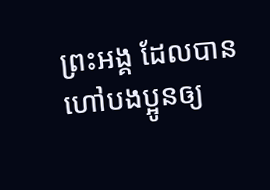ព្រះអង្គ ដែលបានហៅបងប្អូនឲ្យ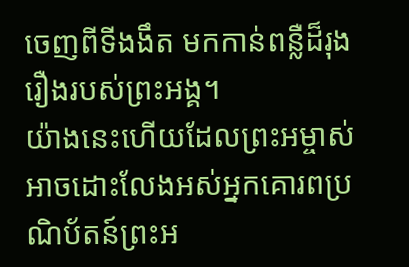ចេញពីទីងងឹត មកកាន់ពន្លឺដ៏រុងរឿងរបស់ព្រះអង្គ។
យ៉ាងនេះហើយដែលព្រះអម្ចាស់អាចដោះលែងអស់អ្នកគោរពប្រណិប័តន៍ព្រះអ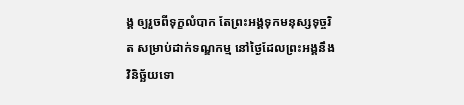ង្គ ឲ្យរួចពីទុក្ខលំបាក តែព្រះអង្គទុកមនុស្សទុច្ចរិត សម្រាប់ដាក់ទណ្ឌកម្ម នៅថ្ងៃដែលព្រះអង្គនឹងវិនិច្ឆ័យទោ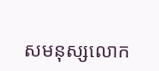សមនុស្សលោក